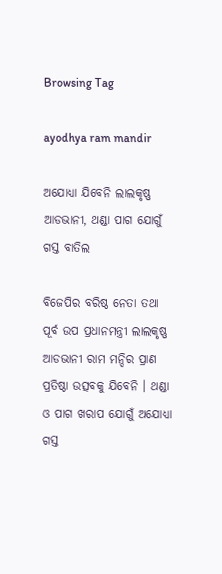Browsing Tag

ayodhya ram mandir

ଅଯୋଧ୍ୟା ଯିବେନି ଲାଲକୃଷ୍ଣ ଆଡଭାନୀ, ଥଣ୍ଡା ପାଗ ଯୋଗୁଁ ଗସ୍ତ ବାତିଲ

ବିଜେପିର ବରିଷ୍ଠ ନେତା ତଥା ପୂର୍ବ ଉପ ପ୍ରଧାନମନ୍ତ୍ରୀ ଲାଲକୃଷ୍ଣ ଆଡଭାନୀ ରାମ ମନ୍ଦିର ପ୍ରାଣ ପ୍ରତିଷ୍ଠା ଉତ୍ସବକୁ ଯିବେନି । ଥଣ୍ଡା ଓ ପାଗ ଖରାପ ଯୋଗୁଁ ଅଯୋଧ୍ୟା ଗସ୍ତ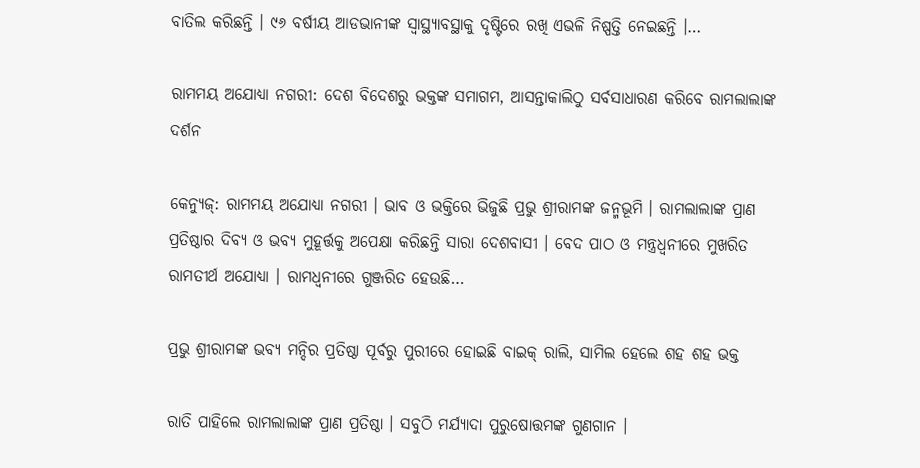ବାତିଲ କରିଛନ୍ତି । ୯୬ ବର୍ଷୀୟ ଆଡଭାନୀଙ୍କ ସ୍ୱାସ୍ଥ୍ୟାବସ୍ଥାକୁ ଦୃଷ୍ଟିରେ ରଖି ଏଭଳି ନିଷ୍ପତ୍ତି ନେଇଛନ୍ତି ।…

ରାମମୟ ଅଯୋଧ୍ୟା ନଗରୀ: ଦେଶ ବିଦେଶରୁ ଭକ୍ତଙ୍କ ସମାଗମ, ଆସନ୍ତାକାଲିଠୁ ସର୍ବସାଧାରଣ କରିବେ ରାମଲାଲାଙ୍କ ଦର୍ଶନ

କେନ୍ୟୁଜ୍: ରାମମୟ ଅଯୋଧ୍ୟା ନଗରୀ । ଭାବ ଓ ଭକ୍ତିରେ ଭିଜୁଛି ପ୍ରଭୁ ଶ୍ରୀରାମଙ୍କ ଜନ୍ମଭୂମି । ରାମଲାଲାଙ୍କ ପ୍ରାଣ ପ୍ରତିଷ୍ଠାର ଦିବ୍ୟ ଓ ଭବ୍ୟ ମୁହୂର୍ତ୍ତକୁ ଅପେକ୍ଷା କରିଛନ୍ତି ସାରା ଦେଶବାସୀ । ବେଦ ପାଠ ଓ ମନ୍ତ୍ରଧ୍ୱନୀରେ ମୁଖରିତ ରାମତୀର୍ଥ ଅଯୋଧ୍ୟା । ରାମଧ୍ୱନୀରେ ଗୁଞ୍ଜରିତ ହେଉଛି…

ପ୍ରଭୁ ଶ୍ରୀରାମଙ୍କ ଭବ୍ୟ ମନ୍ଦିର ପ୍ରତିଷ୍ଠା ପୂର୍ବରୁ ପୁରୀରେ ହୋଇଛି ବାଇକ୍ ରାଲି, ସାମିଲ ହେଲେ ଶହ ଶହ ଭକ୍ତ

ରାତି ପାହିଲେ ରାମଲାଲାଙ୍କ ପ୍ରାଣ ପ୍ରତିଷ୍ଠା । ସବୁଠି ମର୍ଯ୍ୟାଦା ପୁରୁଷୋତ୍ତମଙ୍କ ଗୁଣଗାନ ।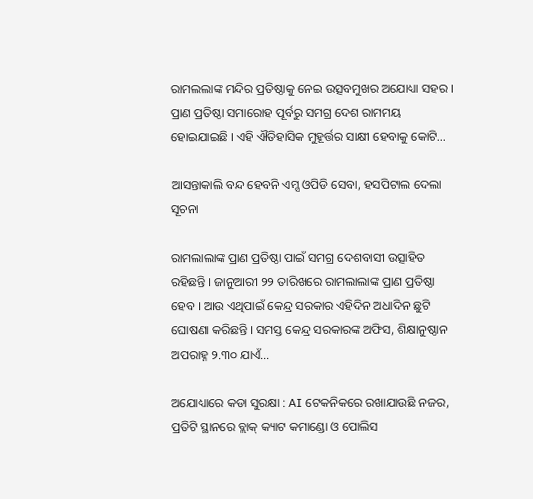ରାମଲଲାଙ୍କ ମନ୍ଦିର ପ୍ରତିଷ୍ଠାକୁ ନେଇ ଉତ୍ସବମୁଖର ଅଯୋଧ୍ୟା ସହର । ପ୍ରାଣ ପ୍ରତିଷ୍ଠା ସମାରୋହ ପୂର୍ବରୁ ସମଗ୍ର ଦେଶ ରାମମୟ ହୋଇଯାଇଛି । ଏହି ଐତିହାସିକ ମୁହୂର୍ତ୍ତର ସାକ୍ଷୀ ହେବାକୁ କୋଟି…

ଆସନ୍ତାକାଲି ବନ୍ଦ ହେବନି ଏମ୍ସ ଓପିଡି ସେବା, ହସପିଟାଲ ଦେଲା ସୂଚନା

ରାମଲାଲାଙ୍କ ପ୍ରାଣ ପ୍ରତିଷ୍ଠା ପାଇଁ ସମଗ୍ର ଦେଶବାସୀ ଉତ୍ସାହିତ ରହିଛନ୍ତି । ଜାନୁଆରୀ ୨୨ ତାରିଖରେ ରାମଲାଲାଙ୍କ ପ୍ରାଣ ପ୍ରତିଷ୍ଠା ହେବ । ଆଉ ଏଥିପାଇଁ କେନ୍ଦ୍ର ସରକାର ଏହିଦିନ ଅଧାଦିନ ଛୁଟି ଘୋଷଣା କରିଛନ୍ତି । ସମସ୍ତ କେନ୍ଦ୍ର ସରକାରଙ୍କ ଅଫିସ, ଶିକ୍ଷାନୁଷ୍ଠାନ ଅପରାହ୍ନ ୨.୩୦ ଯାଏଁ…

ଅଯୋଧ୍ୟାରେ କଡା ସୁରକ୍ଷା : AI ଟେକନିକରେ ରଖାଯାଉଛି ନଜର, ପ୍ରତିଟି ସ୍ଥାନରେ ବ୍ଲାକ୍‌ କ୍ୟାଟ କମାଣ୍ଡୋ ଓ ପୋଲିସ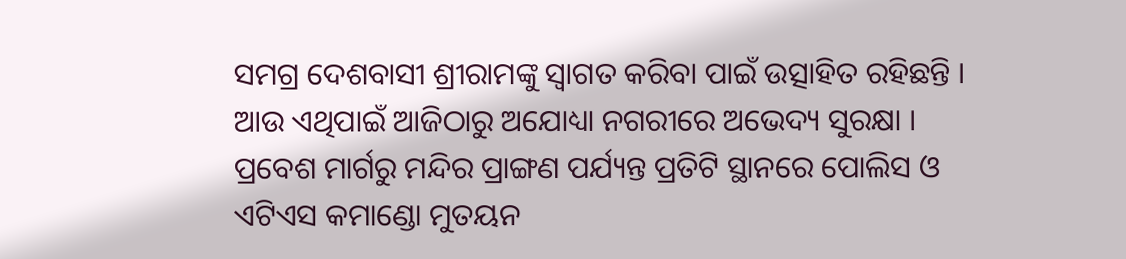ସମଗ୍ର ଦେଶବାସୀ ଶ୍ରୀରାମଙ୍କୁ ସ୍ୱାଗତ କରିବା ପାଇଁ ଉତ୍ସାହିତ ରହିଛନ୍ତି । ଆଉ ଏଥିପାଇଁ ଆଜିଠାରୁ ଅଯୋଧ୍ୟା ନଗରୀରେ ଅଭେଦ୍ୟ ସୁରକ୍ଷା । ପ୍ରବେଶ ମାର୍ଗରୁ ମନ୍ଦିର ପ୍ରାଙ୍ଗଣ ପର୍ଯ୍ୟନ୍ତ ପ୍ରତିଟି ସ୍ଥାନରେ ପୋଲିସ ଓ ଏଟିଏସ କମାଣ୍ଡୋ ମୁତୟନ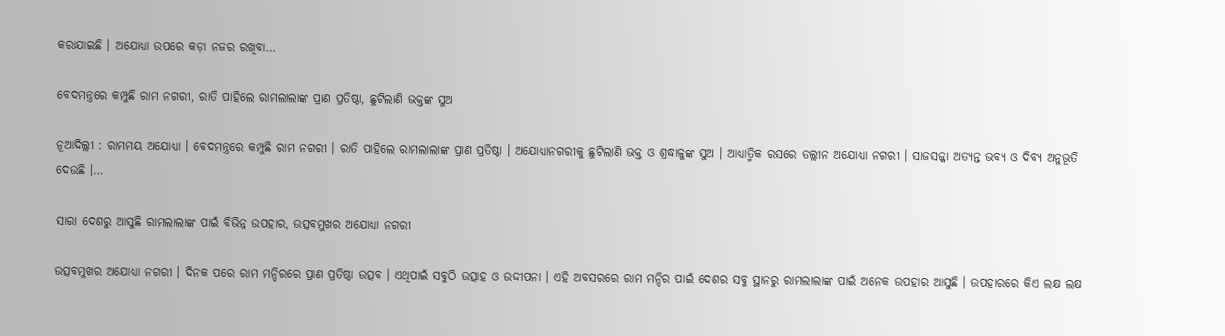କରାଯାଇଛି । ଅଯୋଧ୍ୟା ଉପରେ କଡ଼ା ନଜର ରଖିବା…

ବେଦମନ୍ତ୍ରରେ କମ୍ପୁଛି ରାମ ନଗରୀ, ରାତି ପାହିଲେ ରାମଲାଲାଙ୍କ ପ୍ରାଣ ପ୍ରତିଷ୍ଠା, ଛୁଟିଲାଣି ଭକ୍ତଙ୍କ ସୁଅ

ନୂଆଦିଲ୍ଲୀ : ରାମମୟ ଅଯୋଧ୍ଯା । ବେଦମନ୍ତ୍ରରେ କମ୍ପୁଛି ରାମ ନଗରୀ । ରାତି ପାହିଲେ ରାମଲାଲାଙ୍କ ପ୍ରାଣ ପ୍ରତିଷ୍ଠା । ଅଯୋଧ୍ୟାନଗରୀକୁ ଛୁଟିଲାଣି ଭକ୍ତ ଓ ଶ୍ରଦ୍ଧାଳୁଙ୍କ ସୁଅ । ଆଧ୍ୟାତ୍ମିକ ରସରେ ତଲ୍ଲୀନ ଅଯୋଧ୍ୟା ନଗରୀ । ସାଜସଜ୍ଜା ଅତ୍ୟନ୍ତ ଭବ୍ୟ ଓ ଦିବ୍ୟ ଅନୁଭୂତି ଦେଉଛି ।…

ସାରା ଦେଶରୁ ଆସୁଛି ରାମଲାଲାଙ୍କ ପାଇଁ ବିଭିନ୍ନ ଉପହାର, ଉତ୍ସବମୁଖର ଅଯୋଧ୍ୟା ନଗରୀ

ଉତ୍ସବମୁଖର ଅଯୋଧ୍ୟା ନଗରୀ । ଦିନକ ପରେ ରାମ ମନ୍ଦିରରେ ପ୍ରାଣ ପ୍ରତିଷ୍ଠା ଉତ୍ସବ । ଏଥିପାଇଁ ସବୁଠି ଉତ୍ସାହ ଓ ଉଦ୍ଦୀପନା । ଏହି ଅବସରରେ ରାମ ମନ୍ଦିର ପାଇଁ ଦେଶର ସବୁ ସ୍ଥାନରୁ ରାମଲାଲାଙ୍କ ପାଇଁ ଅନେକ ଉପହାର ଆସୁଛି । ଉପହାରରେ କିଏ ଲକ୍ଷ ଲକ୍ଷ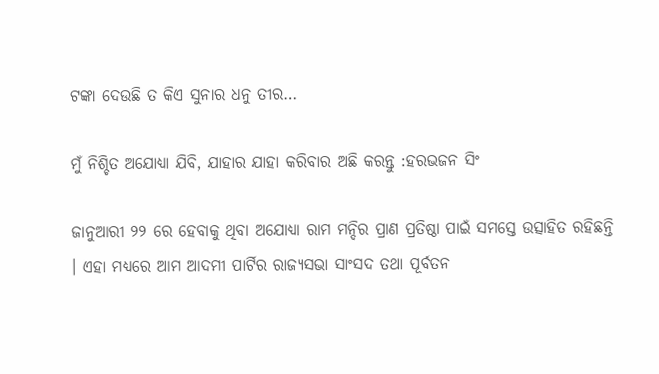ଟଙ୍କା ଦେଉଛି ତ କିଏ ସୁନାର ଧନୁ ତୀର…

ମୁଁ ନିଶ୍ଚିତ ଅଯୋଧ୍ୟା ଯିବି, ଯାହାର ଯାହା କରିବାର ଅଛି କରନ୍ତୁ :ହରଭଜନ ସିଂ

ଜାନୁଆରୀ ୨୨ ରେ ହେବାକୁ ଥିବା ଅଯୋଧ୍ୟା ରାମ ମନ୍ଦିର ପ୍ରାଣ ପ୍ରତିଷ୍ଠା ପାଇଁ ସମସ୍ତେ ଉତ୍ସାହିତ ରହିଛନ୍ତି । ଏହା ମଧ୍ୟରେ ଆମ ଆଦମୀ ପାର୍ଟିର ରାଜ୍ୟସଭା ସାଂସଦ ତଥା ପୂର୍ବତନ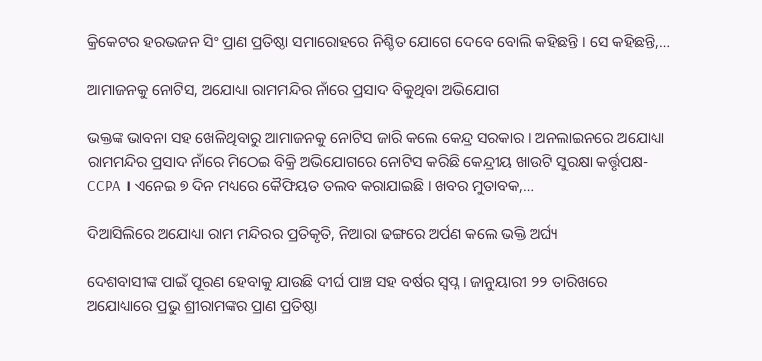କ୍ରିକେଟର ହରଭଜନ ସିଂ ପ୍ରାଣ ପ୍ରତିଷ୍ଠା ସମାରୋହରେ ନିଶ୍ଚିତ ଯୋଗେ ଦେବେ ବୋଲି କହିଛନ୍ତି । ସେ କହିଛନ୍ତି,…

ଆମାଜନକୁ ନୋଟିସ, ଅଯୋଧ୍ୟା ରାମମନ୍ଦିର ନାଁରେ ପ୍ରସାଦ ବିକୁଥିବା ଅଭିଯୋଗ

ଭକ୍ତଙ୍କ ଭାବନା ସହ ଖେଳିଥିବାରୁ ଆମାଜନକୁ ନୋଟିସ ଜାରି କଲେ କେନ୍ଦ୍ର ସରକାର । ଅନଲାଇନରେ ଅଯୋଧ୍ୟା ରାମମନ୍ଦିର ପ୍ରସାଦ ନାଁରେ ମିଠେଇ ବିକ୍ରି ଅଭିଯୋଗରେ ନୋଟିସ କରିଛି କେନ୍ଦ୍ରୀୟ ଖାଉଟି ସୁରକ୍ଷା କର୍ତ୍ତୃପକ୍ଷ-CCPA । ଏନେଇ ୭ ଦିନ ମଧ୍ୟରେ କୈଫିୟତ ତଲବ କରାଯାଇଛି । ଖବର ମୁତାବକ,…

ଦିଆସିଲିରେ ଅଯୋଧ୍ୟା ରାମ ମନ୍ଦିରର ପ୍ରତିକୃତି, ନିଆରା ଢଙ୍ଗରେ ଅର୍ପଣ କଲେ ଭକ୍ତି ଅର୍ଘ୍ୟ

ଦେଶବାସୀଙ୍କ ପାଇଁ ପୂରଣ ହେବାକୁ ଯାଉଛି ଦୀର୍ଘ ପାଞ୍ଚ ସହ ବର୍ଷର ସ୍ୱପ୍ନ । ଜାନୁୟାରୀ ୨୨ ତାରିଖରେ ଅଯୋଧ୍ୟାରେ ପ୍ରଭୁ ଶ୍ରୀରାମଙ୍କର ପ୍ରାଣ ପ୍ରତିଷ୍ଠା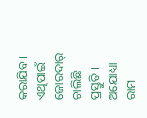କରାଯିବ । ଏଥିପାଇଁ ଜୋରଦାର୍‌ ଚାଲିଛି ପ୍ରସ୍ତୁତି । ଅଯୋଧ୍ୟା ରାମ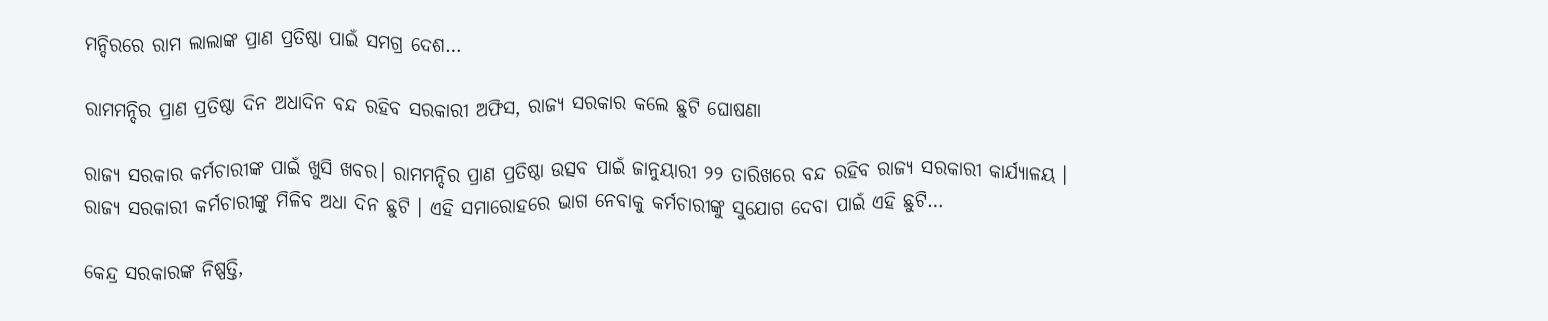ମନ୍ଦିରରେ ରାମ ଲାଲାଙ୍କ ପ୍ରାଣ ପ୍ରତିଷ୍ଠା ପାଇଁ ସମଗ୍ର ଦେଶ…

ରାମମନ୍ଦିର ପ୍ରାଣ ପ୍ରତିଷ୍ଠା ଦିନ ଅଧାଦିନ ବନ୍ଦ ରହିବ ସରକାରୀ ଅଫିସ, ରାଜ୍ୟ ସରକାର କଲେ ଛୁଟି ଘୋଷଣା

ରାଜ୍ୟ ସରକାର କର୍ମଚାରୀଙ୍କ ପାଇଁ ଖୁସି ଖବର। ରାମମନ୍ଦିର ପ୍ରାଣ ପ୍ରତିଷ୍ଠା ଉତ୍ସବ ପାଇଁ ଜାନୁୟାରୀ ୨୨ ତାରିଖରେ ବନ୍ଦ ରହିବ ରାଜ୍ୟ ସରକାରୀ କାର୍ଯ୍ୟାଳୟ । ରାଜ୍ୟ ସରକାରୀ କର୍ମଚାରୀଙ୍କୁ ମିଳିବ ଅଧା ଦିନ ଛୁଟି । ଏହି ସମାରୋହରେ ଭାଗ ନେବାକୁ କର୍ମଚାରୀଙ୍କୁ ସୁଯୋଗ ଦେବା ପାଇଁ ଏହି ଛୁଟି…

କେନ୍ଦ୍ର ସରକାରଙ୍କ ନିଷ୍ପତ୍ତି,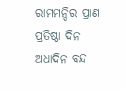ରାମମନ୍ଦିର ପ୍ରାଣ ପ୍ରତିଷ୍ଠା ଦିନ ଅଧାଦିନ ବନ୍ଦ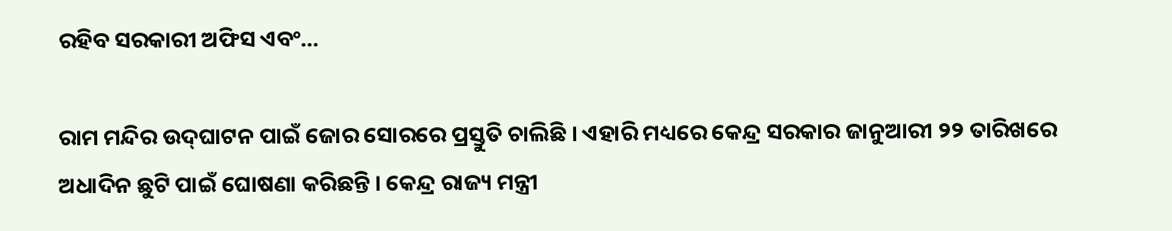ରହିବ ସରକାରୀ ଅଫିସ ଏବଂ…

ରାମ ମନ୍ଦିର ଉଦ୍‌ଘାଟନ ପାଇଁ ଜୋର ସୋରରେ ପ୍ରସ୍ତୁତି ଚାଲିଛି । ଏହାରି ମଧ୍ୟରେ କେନ୍ଦ୍ର ସରକାର ଜାନୁଆରୀ ୨୨ ତାରିଖରେ ଅଧାଦିନ ଛୁଟି ପାଇଁ ଘୋଷଣା କରିଛନ୍ତି । କେନ୍ଦ୍ର ରାଜ୍ୟ ମନ୍ତ୍ରୀ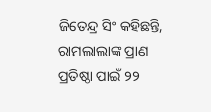ଜିତେନ୍ଦ୍ର ସିଂ କହିଛନ୍ତି, ରାମଲାଲାଙ୍କ ପ୍ରାଣ ପ୍ରତିଷ୍ଠା ପାଇଁ ୨୨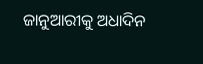ଜାନୁଆରୀକୁ ଅଧାଦିନ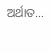ଅର୍ଥାତ…